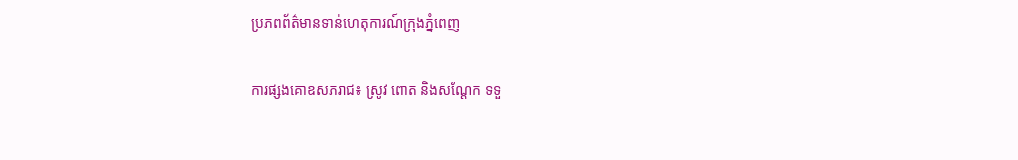ប្រភពព័ត៌មានទាន់ហេតុការណ៍ក្រុងភ្នំពេញ

ការផ្សងគោឧសភរាជ៖ ស្រូវ ពោត និងសណ្តែក ទទួ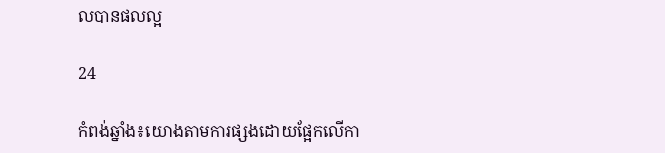លបានផលល្អ

24

កំពង់ឆ្នាំង៖យោងតាមការផ្សងដោយផ្អែកលើកា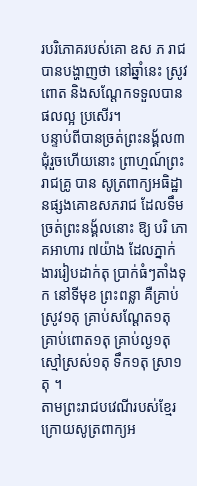របរិភោគរបស់គោ ឧស ភ រាជបានបង្ហាញថា នៅឆ្នាំនេះ ស្រូវ ពោត និងសណ្តែកទទួលបានផលល្អ ប្រសើរ។
បន្ទាប់ពីបានច្រត់ព្រះនង្គ័ល៣ជុំរួចហើយនោះ ព្រាហ្មណ៍ព្រះរាជគ្រូ បាន សូត្រពាក្យអធិដ្ឋានផ្សងគោឧសភរាជ ដែលទឹមច្រត់ព្រះនង្គ័លនោះ ឱ្យ បរិ ភោគអាហារ ៧យ៉ាង ដែលភ្នាក់ងាររៀបដាក់តុ ប្រាក់ធំៗតាំងទុក នៅទីមុខ ព្រះពន្លា គឺគ្រាប់ស្រូវ១តុ គ្រាប់សណ្ដែត១តុ គ្រាប់ពោត១តុ គ្រាប់ល្ង១តុ ស្មៅស្រស់១តុ ទឹក១តុ ស្រា១តុ ។
តាមព្រះរាជបវេណីរបស់ខ្មែរក្រោយសូត្រពាក្យអ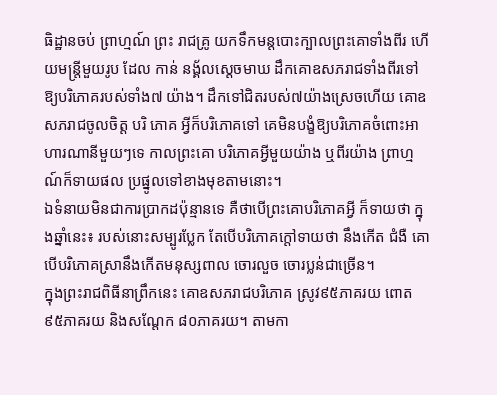ធិដ្ឋានចប់ ព្រាហ្មណ៍ ព្រះ រាជគ្រូ យកទឹកមន្តបោះក្បាលព្រះគោទាំងពីរ ហើយមន្ត្រីមួយរូប ដែល កាន់ នង្គ័លស្តេចមាឃ ដឹកគោឧសភរាជទាំងពីរទៅឱ្យបរិភោគរបស់ទាំង៧ យ៉ាង។ ដឹកទៅជិតរបស់៧យ៉ាងស្រេចហើយ គោឧសភរាជចូលចិត្ត បរិ ភោគ អ្វីក៏បរិភោគទៅ គេមិនបង្ខំឱ្យបរិភោគចំពោះអាហារណានីមួយៗទេ កាលព្រះគោ បរិភោគអ្វីមួយយ៉ាង ឬពីរយ៉ាង ព្រាហ្មណ៍ក៏ទាយផល ប្រផ្នូលទៅខាងមុខតាមនោះ។
ឯទំនាយមិនជាការប្រាកដប៉ុន្មានទេ គឺថាបើព្រះគោបរិភោគអ្វី ក៏ទាយថា ក្នុងឆ្នាំនេះ៖ របស់នោះសម្បូរប្លែក តែបើបរិភោគក្តៅទាយថា នឹងកើត ជំងឺ គោ បើបរិភោគស្រានឹងកើតមនុស្សពាល ចោរលួច ចោរប្លន់ជាច្រើន។
ក្នុងព្រះរាជពិធីនាព្រឹកនេះ គោឧសភរាជបរិភោគ ស្រូវ៩៥ភាគរយ ពោត ៩៥ភាគរយ និងសណ្តែក ៨០ភាគរយ។ តាមកា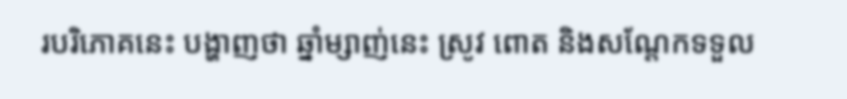របរិភោគនេះ បង្ហាញថា ឆ្នាំម្សាញ់នេះ ស្រូវ ពោត និងសណ្តែកទទួល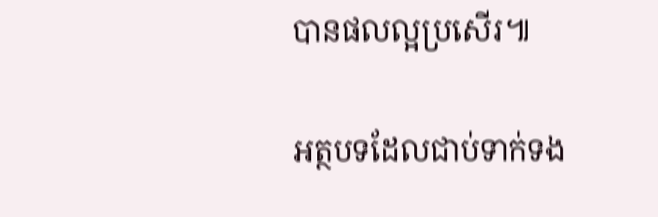បានផលល្អប្រសើរ៕

អត្ថបទដែលជាប់ទាក់ទង